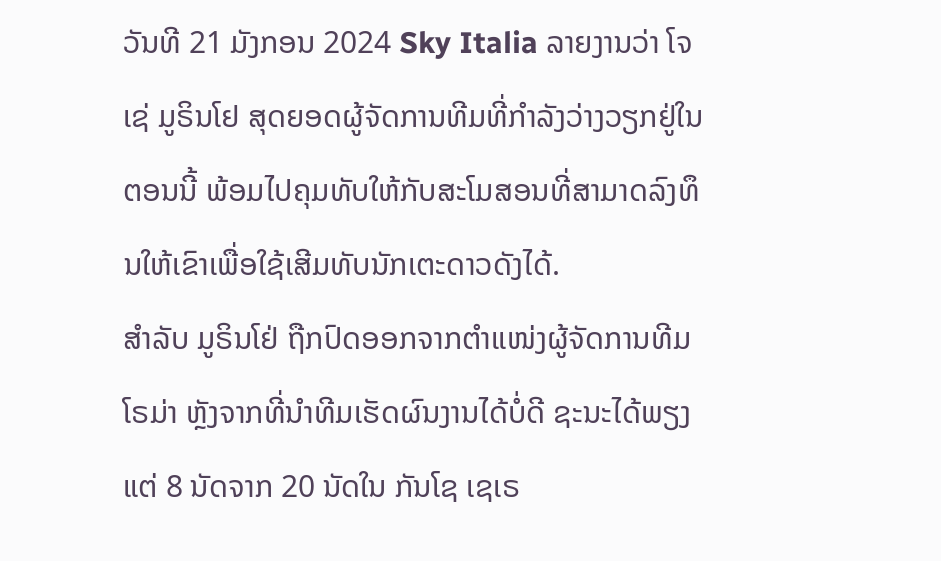ວັນທີ 21 ມັງກອນ 2024 Sky Italia ລາຍງານວ່າ ໂຈເຊ່ ມູຣິນໂຢ ສຸດຍອດຜູ້ຈັດການທີມທີ່ກໍາລັງວ່າງວຽກຢູ່ໃນຕອນນີ້ ພ້ອມໄປຄຸມທັບໃຫ້ກັບສະໂມສອນທີ່ສາມາດລົງທຶນໃຫ້ເຂົາເພື່ອໃຊ້ເສີມທັບນັກເຕະດາວດັງໄດ້.
ສໍາລັບ ມູຣິນໂຢ່ ຖືກປົດອອກຈາກຕໍາແໜ່ງຜູ້ຈັດການທີມ ໂຣມ່າ ຫຼັງຈາກທີ່ນໍາທີມເຮັດຜົນງານໄດ້ບໍ່ດີ ຊະນະໄດ້ພຽງແຕ່ 8 ນັດຈາກ 20 ນັດໃນ ກັນໂຊ ເຊເຣ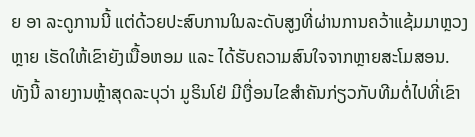ຍ ອາ ລະດູການນີ້ ແຕ່ດ້ວຍປະສົບການໃນລະດັບສູງທີ່ຜ່ານການຄວ້າແຊ້ມມາຫຼວງຫຼາຍ ເຮັດໃຫ້ເຂົາຍັງເນື້ອຫອມ ແລະ ໄດ້ຮັບຄວາມສົນໃຈຈາກຫຼາຍສະໂມສອນ.
ທັງນີ້ ລາຍງານຫຼ້າສຸດລະບຸວ່າ ມູຣິນໂຢ່ ມີເງື່ອນໄຂສໍາຄັນກ່ຽວກັບທີມຕໍ່ໄປທີ່ເຂົາ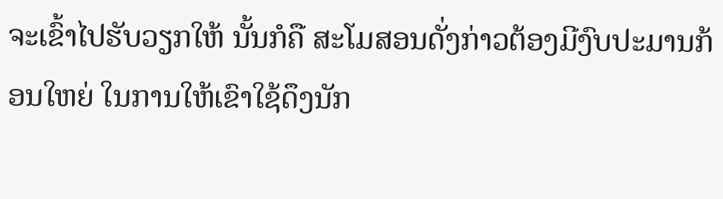ຈະເຂົ້າໄປຮັບວຽກໃຫ້ ນັ້ນກໍຄື ສະໂມສອນດັ່ງກ່າວຕ້ອງມີງົບປະມານກ້ອນໃຫຍ່ ໃນການໃຫ້ເຂົາໃຊ້ດຶງນັກ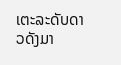ເຕະລະດັບດາວດັງມາ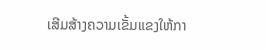ເສີມສ້າງຄວາມເຂັ້ມແຂງໃຫ້ກາ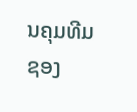ນຄຸມທີມຊອງ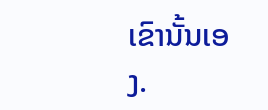ເຂົານັ້ນເອງ.